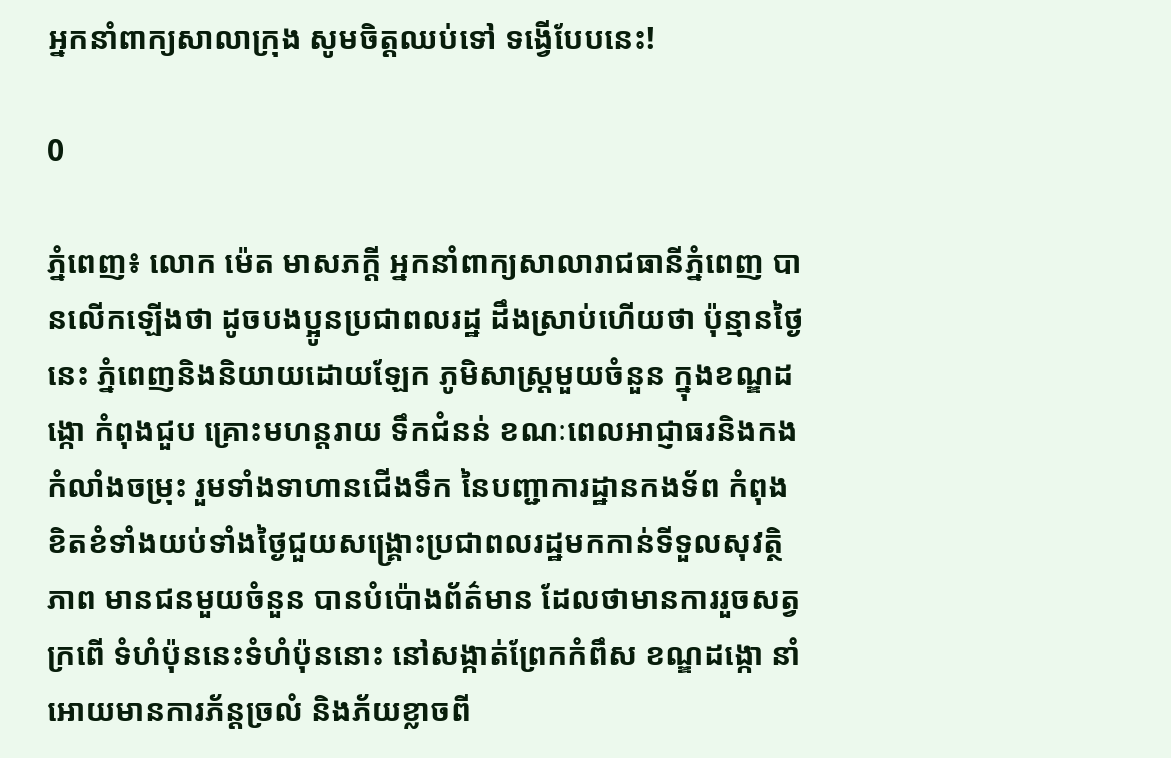អ្នកនាំពាក្យសាលាក្រុង សូមចិត្តឈប់ទៅ ទង្វើបែបនេះ!

0

ភ្នំពេញ៖ លោក ម៉េត មាសភក្ដី អ្នកនាំពាក្យសាលារាជធានីភ្នំពេញ បានលើកឡើងថា ដូចបងប្អូនប្រជាពលរដ្ឋ ដឹងស្រាប់ហើយថា ប៉ុន្មានថ្ងៃនេះ ភ្នំពេញនិងនិយាយដោយឡែក ភូមិសាស្ត្រមួយចំនួន ក្នុងខណ្ឌដង្កោ កំពុងជួប គ្រោះមហន្តរាយ ទឹកជំនន់ ខណៈពេលអាជ្ញាធរនិងកងកំលាំងចម្រុះ រួមទាំងទាហានជើងទឹក នៃបញ្ជាការដ្ឋានកងទ័ព កំពុងខិតខំទាំងយប់ទាំងថ្ងៃជួយសង្គ្រោះប្រជាពលរដ្ឋមកកាន់ទីទួលសុវត្ថិភាព មានជនមួយចំនួន បានបំប៉ោងព័ត៌មាន ដែលថាមានការរួចសត្វក្រពើ ទំហំប៉ុននេះទំហំប៉ុននោះ នៅសង្កាត់ព្រែកកំពឹស ខណ្ឌដង្កោ នាំអោយមានការភ័ន្តច្រលំ និងភ័យខ្លាចពី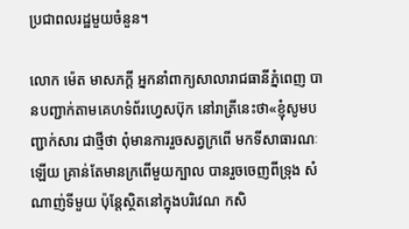ប្រជាពលរដ្ឋមួយចំនួន។

លោក ម៉េត មាសភក្ដី អ្នកនាំពាក្យសាលារាជធានីភ្នំពេញ បានបញ្ជាក់តាមគេហទំព័រហ្វេសប៊ុក នៅរាត្រីនេះថា«ខ្ញុំសូមបញ្ជាក់សារ ជាថ្មីថា ពុំមានការរួចសត្វក្រពើ មកទីសាធារណៈឡើយ គ្រាន់តែមានក្រពើមួយក្បាល បានរួចចេញពីទ្រុង សំណាញ់ទីមួយ ប៉ុន្តែស្ថិតនៅក្នុងបរិវេណ កសិ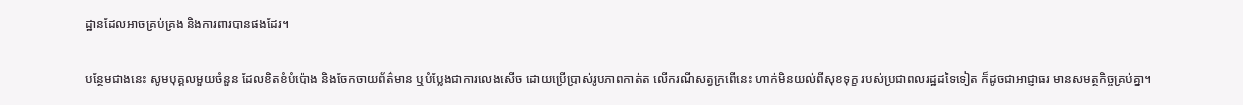ដ្ឋានដែលអាចគ្រប់គ្រង និងការពារបានផងដែរ។

បន្ថែមជាងនេះ សូមបុគ្គលមួយចំនួន ដែលខិតខំបំប៉ោង និងចែកចាយព័ត៌មាន ឬបំប្លែងជាការលេងសើច ដោយប្រើប្រាស់រូបភាពកាត់ត លើករណីសត្វក្រពើនេះ ហាក់មិនយល់ពីសុខទុក្ខ របស់ប្រជាពលរដ្ឋដទៃទៀត ក៏ដូចជាអាជ្ញាធរ មានសមត្ថកិច្ចគ្រប់គ្នា។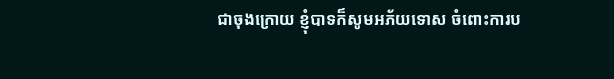ជាចុងក្រោយ ខ្ញុំបាទក៏សូមអភ័យទោស ចំពោះការប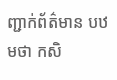ញ្ជាក់ព័ត៌មាន បឋមថា កសិ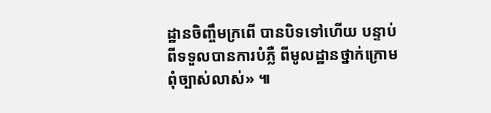ដ្ឋានចិញ្ចឹមក្រពើ បានបិទទៅហើយ បន្ទាប់ពីទទួលបានការបំភ្លឺ ពីមូលដ្ឋានថ្នាក់ក្រោម ពុំច្បាស់លាស់» ៕